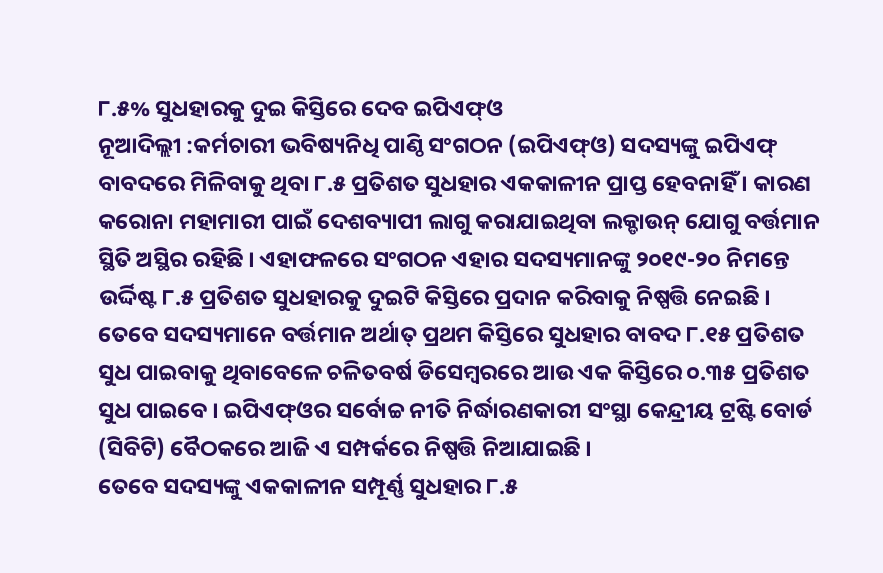୮.୫% ସୁଧହାରକୁ ଦୁଇ କିସ୍ତିରେ ଦେବ ଇପିଏଫ୍ଓ
ନୂଆଦିଲ୍ଲୀ :କର୍ମଚାରୀ ଭବିଷ୍ୟନିଧି ପାଣ୍ଠି ସଂଗଠନ (ଇପିଏଫ୍ଓ) ସଦସ୍ୟଙ୍କୁ ଇପିଏଫ୍ ବାବଦରେ ମିଳିବାକୁ ଥିବା ୮.୫ ପ୍ରତିଶତ ସୁଧହାର ଏକକାଳୀନ ପ୍ରାପ୍ତ ହେବନାହିଁ । କାରଣ କରୋନା ମହାମାରୀ ପାଇଁ ଦେଶବ୍ୟାପୀ ଲାଗୁ କରାଯାଇଥିବା ଲକ୍ଡାଉନ୍ ଯୋଗୁ ବର୍ତ୍ତମାନ ସ୍ଥିତି ଅସ୍ଥିର ରହିଛି । ଏହାଫଳରେ ସଂଗଠନ ଏହାର ସଦସ୍ୟମାନଙ୍କୁ ୨୦୧୯-୨୦ ନିମନ୍ତେ ଉର୍ଦ୍ଦିଷ୍ଟ ୮.୫ ପ୍ରତିଶତ ସୁଧହାରକୁ ଦୁଇଟି କିସ୍ତିରେ ପ୍ରଦାନ କରିବାକୁ ନିଷ୍ପତ୍ତି ନେଇଛି । ତେବେ ସଦସ୍ୟମାନେ ବର୍ତ୍ତମାନ ଅର୍ଥାତ୍ ପ୍ରଥମ କିସ୍ତିରେ ସୁଧହାର ବାବଦ ୮.୧୫ ପ୍ରତିଶତ ସୁଧ ପାଇବାକୁ ଥିବାବେଳେ ଚଳିତବର୍ଷ ଡିସେମ୍ବରରେ ଆଉ ଏକ କିସ୍ତିରେ ୦.୩୫ ପ୍ରତିଶତ ସୁଧ ପାଇବେ । ଇପିଏଫ୍ଓର ସର୍ବୋଚ୍ଚ ନୀତି ନିର୍ଦ୍ଧାରଣକାରୀ ସଂସ୍ଥା କେନ୍ଦ୍ରୀୟ ଟ୍ରଷ୍ଟି ବୋର୍ଡ (ସିବିଟି) ବୈଠକରେ ଆଜି ଏ ସମ୍ପର୍କରେ ନିଷ୍ପତ୍ତି ନିଆଯାଇଛି ।
ତେବେ ସଦସ୍ୟଙ୍କୁ ଏକକାଳୀନ ସମ୍ପୂର୍ଣ୍ଣ ସୁଧହାର ୮.୫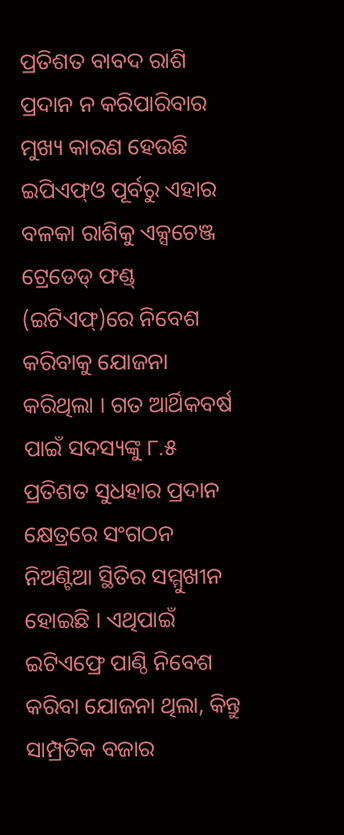ପ୍ରତିଶତ ବାବଦ ରାଶି ପ୍ରଦାନ ନ କରିପାରିବାର ମୁଖ୍ୟ କାରଣ ହେଉଛି ଇପିଏଫ୍ଓ ପୂର୍ବରୁ ଏହାର ବଳକା ରାଶିକୁ ଏକ୍ସଚେଞ୍ଜ ଟ୍ରେଡେଡ୍ ଫଣ୍ଡ୍ (ଇଟିଏଫ୍)ରେ ନିବେଶ କରିବାକୁ ଯୋଜନା କରିଥିଲା । ଗତ ଆର୍ଥିକବର୍ଷ ପାଇଁ ସଦସ୍ୟଙ୍କୁ ୮.୫ ପ୍ରତିଶତ ସୁଧହାର ପ୍ରଦାନ କ୍ଷେତ୍ରରେ ସଂଗଠନ ନିଅଣ୍ଟିଆ ସ୍ଥିତିର ସମ୍ମୁଖୀନ ହୋଇଛି । ଏଥିପାଇଁ ଇଟିଏଫ୍ରେ ପାଣ୍ଠି ନିବେଶ କରିବା ଯୋଜନା ଥିଲା, କିନ୍ତୁ ସାମ୍ପ୍ରତିକ ବଜାର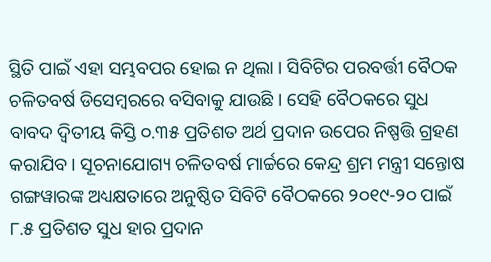ସ୍ଥିତି ପାଇଁ ଏହା ସମ୍ଭବପର ହୋଇ ନ ଥିଲା । ସିବିଟିର ପରବର୍ତ୍ତୀ ବୈଠକ ଚଳିତବର୍ଷ ଡିସେମ୍ବରରେ ବସିବାକୁ ଯାଉଛି । ସେହି ବୈଠକରେ ସୁଧ ବାବଦ ଦ୍ବିତୀୟ କିସ୍ତି ୦.୩୫ ପ୍ରତିଶତ ଅର୍ଥ ପ୍ରଦାନ ଉପେର ନିଷ୍ପତ୍ତି ଗ୍ରହଣ କରାଯିବ । ସୂଚନାଯୋଗ୍ୟ ଚଳିତବର୍ଷ ମାର୍ଚ୍ଚରେ କେନ୍ଦ୍ର ଶ୍ରମ ମନ୍ତ୍ରୀ ସନ୍ତୋଷ ଗଙ୍ଗୱାରଙ୍କ ଅଧ୍ୟକ୍ଷତାରେ ଅନୁଷ୍ଠିତ ସିବିଟି ବୈଠକରେ ୨୦୧୯-୨୦ ପାଇଁ ୮.୫ ପ୍ରତିଶତ ସୁଧ ହାର ପ୍ରଦାନ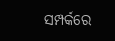ସମ୍ପର୍କରେ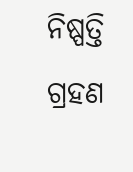ନିଷ୍ପତ୍ତି ଗ୍ରହଣ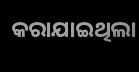କରାଯାଇଥିଲା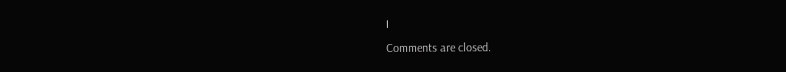।
Comments are closed.